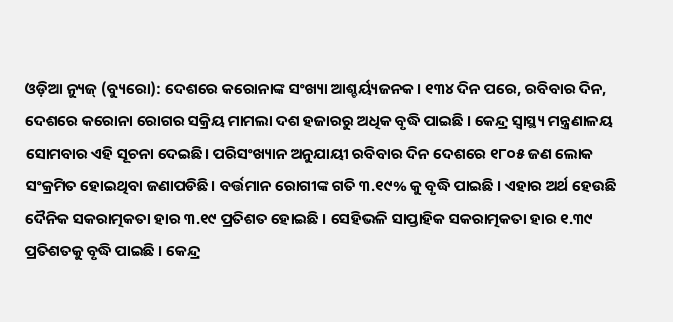ଓଡ଼ିଆ ନ୍ୟୁଜ୍ (ବ୍ୟୁରୋ): ଦେଶରେ କରୋନାଙ୍କ ସଂଖ୍ୟା ଆଶ୍ଚର୍ୟ୍ୟଜନକ। ୧୩୪ ଦିନ ପରେ, ରବିବାର ଦିନ, ଦେଶରେ କରୋନା ରୋଗର ସକ୍ରିୟ ମାମଲା ଦଶ ହଜାରରୁ ଅଧିକ ବୃଦ୍ଧି ପାଇଛି । କେନ୍ଦ୍ର ସ୍ୱାସ୍ଥ୍ୟ ମନ୍ତ୍ରଣାଳୟ ସୋମବାର ଏହି ସୂଚନା ଦେଇଛି। ପରିସଂଖ୍ୟାନ ଅନୁଯାୟୀ ରବିବାର ଦିନ ଦେଶରେ ୧୮୦୫ ଜଣ ଲୋକ ସଂକ୍ରମିତ ହୋଇଥିବା ଜଣାପଡିଛି। ବର୍ତ୍ତମାନ ରୋଗୀଙ୍କ ଗତି ୩.୧୯% କୁ ବୃଦ୍ଧି ପାଇଛି । ଏହାର ଅର୍ଥ ହେଉଛି ଦୈନିକ ସକରାତ୍ମକତା ହାର ୩.୧୯ ପ୍ରତିଶତ ହୋଇଛି । ସେହିଭଳି ସାପ୍ତାହିକ ସକରାତ୍ମକତା ହାର ୧.୩୯ ପ୍ରତିଶତକୁ ବୃଦ୍ଧି ପାଇଛି । କେନ୍ଦ୍ର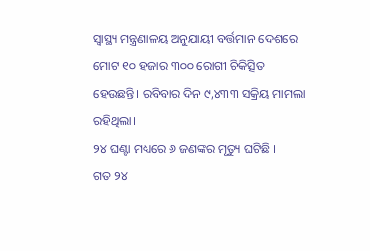ସ୍ୱାସ୍ଥ୍ୟ ମନ୍ତ୍ରଣାଳୟ ଅନୁଯାୟୀ ବର୍ତ୍ତମାନ ଦେଶରେ ମୋଟ ୧୦ ହଜାର ୩୦୦ ରୋଗୀ ଚିକିତ୍ସିତ ହେଉଛନ୍ତି। ରବିବାର ଦିନ ୯,୪୩୩ ସକ୍ରିୟ ମାମଲା ରହିଥିଲା।
୨୪ ଘଣ୍ଟା ମଧ୍ୟରେ ୬ ଜଣଙ୍କର ମୃତ୍ୟୁ ଘଟିଛି ।
ଗତ ୨୪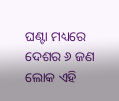ଘଣ୍ଟା ମଧ୍ୟରେ ଦେଶର ୬ ଜଣ ଲୋକ ଏହି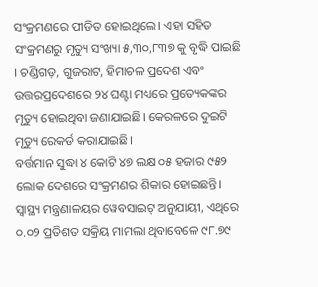ସଂକ୍ରମଣରେ ପୀଡିତ ହୋଇଥିଲେ। ଏହା ସହିତ ସଂକ୍ରମଣରୁ ମୃତ୍ୟୁ ସଂଖ୍ୟା ୫,୩୦,୮୩୭ କୁ ବୃଦ୍ଧି ପାଇଛି । ଚଣ୍ଡିଗଡ଼, ଗୁଜରାଟ, ହିମାଚଳ ପ୍ରଦେଶ ଏବଂ ଉତ୍ତରପ୍ରଦେଶରେ ୨୪ ଘଣ୍ଟା ମଧ୍ୟରେ ପ୍ରତ୍ୟେକଙ୍କର ମୃତ୍ୟୁ ହୋଇଥିବା ଜଣାଯାଇଛି। କେରଳରେ ଦୁଇଟି ମୃତ୍ୟୁ ରେକର୍ଡ କରାଯାଇଛି।
ବର୍ତ୍ତମାନ ସୁଦ୍ଧା ୪ କୋଟି ୪୭ ଲକ୍ଷ ୦୫ ହଜାର ୯୫୨ ଲୋକ ଦେଶରେ ସଂକ୍ରମଣର ଶିକାର ହୋଇଛନ୍ତି। ସ୍ୱାସ୍ଥ୍ୟ ମନ୍ତ୍ରଣାଳୟର ୱେବସାଇଟ୍ ଅନୁଯାୟୀ, ଏଥିରେ ୦.୦୨ ପ୍ରତିଶତ ସକ୍ରିୟ ମାମଲା ଥିବାବେଳେ ୯୮.୭୯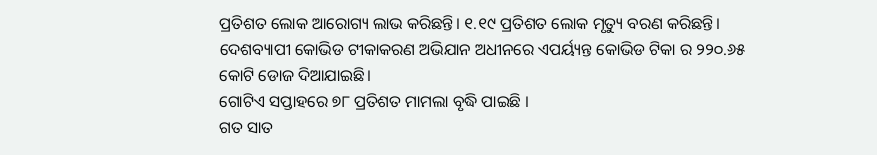ପ୍ରତିଶତ ଲୋକ ଆରୋଗ୍ୟ ଲାଭ କରିଛନ୍ତି। ୧.୧୯ ପ୍ରତିଶତ ଲୋକ ମୃତ୍ୟୁ ବରଣ କରିଛନ୍ତି। ଦେଶବ୍ୟାପୀ କୋଭିଡ ଟୀକାକରଣ ଅଭିଯାନ ଅଧୀନରେ ଏପର୍ୟ୍ୟନ୍ତ କୋଭିଡ ଟିକା ର ୨୨୦.୬୫ କୋଟି ଡୋଜ ଦିଆଯାଇଛି।
ଗୋଟିଏ ସପ୍ତାହରେ ୭୮ ପ୍ରତିଶତ ମାମଲା ବୃଦ୍ଧି ପାଇଛି ।
ଗତ ସାତ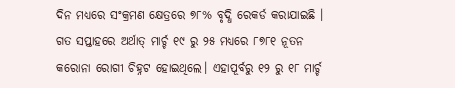ଦିନ ମଧ୍ୟରେ ସଂକ୍ରମଣ କ୍ଷେତ୍ରରେ ୭୮% ବୃଦ୍ଧି ରେକର୍ଡ କରାଯାଇଛି । ଗତ ସପ୍ତାହରେ ଅର୍ଥାତ୍ ମାର୍ଚ୍ଚ ୧୯ ରୁ ୨୫ ମଧ୍ୟରେ ୮୭୮୧ ନୂତନ କରୋନା ରୋଗୀ ଚିହ୍ନଟ ହୋଇଥିଲେ। ଏହାପୂର୍ବରୁ ୧୨ ରୁ ୧୮ ମାର୍ଚ୍ଚ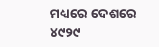ମଧ୍ୟରେ ଦେଶରେ ୪୯୨୯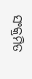ସଂକ୍ରମିତ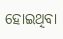ହୋଇଥିବା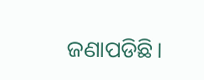ଜଣାପଡିଛି।